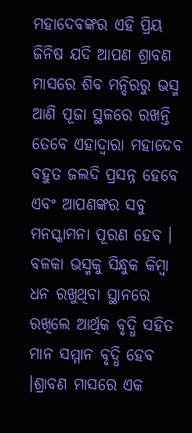ମହାଦେବଙ୍କର ଏହି ପ୍ରିୟ ଜିନିଷ ଯଦି ଆପଣ ଶ୍ରାବଣ ମାସରେ ଶିବ ମନ୍ଦିରରୁ ଭସ୍ମ ଆଣି ପୂଜା ସ୍ଥଳରେ ରଖନ୍ତି ତେବେ ଏହାଦ୍ବାରା ମହାଦେବ ବହୁତ ଜଲଦି ପ୍ରସନ୍ନ ହେବେ ଏବଂ ଆପଣଙ୍କର ସବୁ ମନସ୍କାମନା ପୂରଣ ହେବ । ବଳକା ଭସ୍ମକୁ ସିନ୍ଧୁକ କିମ୍ବା ଧନ ରଖୁଥିବା ସ୍ଥାନରେ ରଖିଲେ ଆର୍ଥିକ ବୃଦ୍ଧି ସହିତ ମାନ ସମ୍ମାନ ବୃଦ୍ଧି ହେବ ।ଶ୍ରାବଣ ମାସରେ ଏକ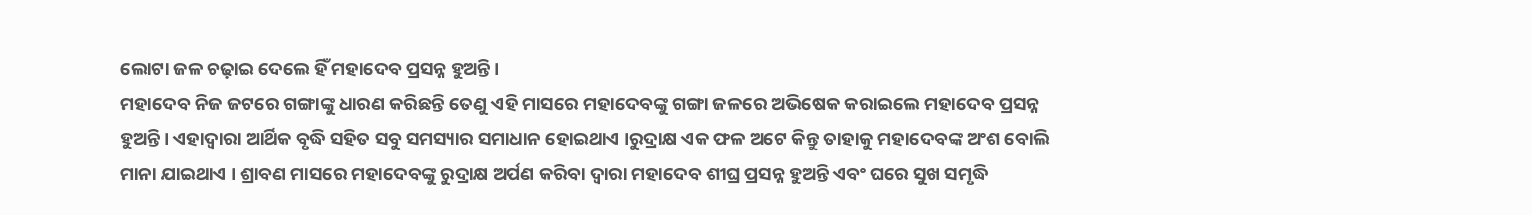ଲୋଟା ଜଳ ଚଢ଼ାଇ ଦେଲେ ହିଁ ମହାଦେବ ପ୍ରସନ୍ନ ହୁଅନ୍ତି ।
ମହାଦେବ ନିଜ ଜଟରେ ଗଙ୍ଗାଙ୍କୁ ଧାରଣ କରିଛନ୍ତି ତେଣୁ ଏହି ମାସରେ ମହାଦେବଙ୍କୁ ଗଙ୍ଗା ଜଳରେ ଅଭିଷେକ କରାଇଲେ ମହାଦେବ ପ୍ରସନ୍ନ ହୁଅନ୍ତି । ଏହାଦ୍ବାରା ଆର୍ଥିକ ବୃଦ୍ଧି ସହିତ ସବୁ ସମସ୍ୟାର ସମାଧାନ ହୋଇଥାଏ ।ରୁଦ୍ରାକ୍ଷ ଏକ ଫଳ ଅଟେ କିନ୍ତୁ ତାହାକୁ ମହାଦେବଙ୍କ ଅଂଶ ବୋଲି ମାନା ଯାଇଥାଏ । ଶ୍ରାବଣ ମାସରେ ମହାଦେବଙ୍କୁ ରୁଦ୍ରାକ୍ଷ ଅର୍ପଣ କରିବା ଦ୍ୱାରା ମହାଦେବ ଶୀଘ୍ର ପ୍ରସନ୍ନ ହୁଅନ୍ତି ଏବଂ ଘରେ ସୁଖ ସମୃଦ୍ଧି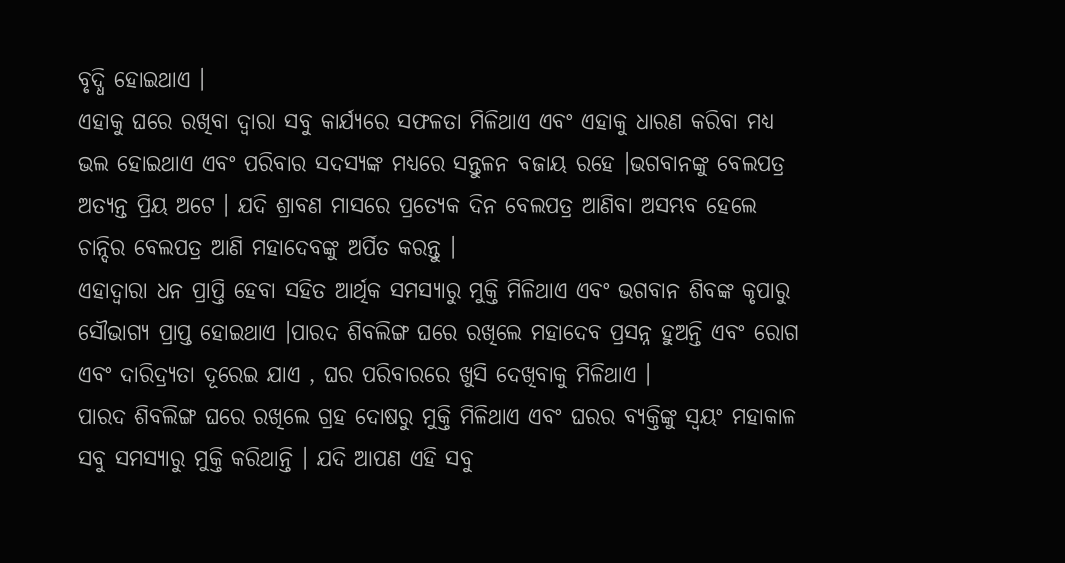ବୃଦ୍ଧି ହୋଇଥାଏ ।
ଏହାକୁ ଘରେ ରଖିବା ଦ୍ୱାରା ସବୁ କାର୍ଯ୍ୟରେ ସଫଳତା ମିଳିଥାଏ ଏବଂ ଏହାକୁ ଧାରଣ କରିବା ମଧ୍ୟ ଭଲ ହୋଇଥାଏ ଏବଂ ପରିବାର ସଦସ୍ୟଙ୍କ ମଧ୍ୟରେ ସନ୍ତୁଳନ ବଜାୟ ରହେ ।ଭଗବାନଙ୍କୁ ବେଲପତ୍ର ଅତ୍ୟନ୍ତ ପ୍ରିୟ ଅଟେ । ଯଦି ଶ୍ରାବଣ ମାସରେ ପ୍ରତ୍ୟେକ ଦିନ ବେଲପତ୍ର ଆଣିବା ଅସମ୍ଭବ ହେଲେ ଚାନ୍ଦିର ବେଲପତ୍ର ଆଣି ମହାଦେବଙ୍କୁ ଅର୍ପିତ କରନ୍ତୁ ।
ଏହାଦ୍ବାରା ଧନ ପ୍ରାପ୍ତି ହେବା ସହିତ ଆର୍ଥିକ ସମସ୍ୟାରୁ ମୁକ୍ତି ମିଳିଥାଏ ଏବଂ ଭଗବାନ ଶିବଙ୍କ କୃପାରୁ ସୌଭାଗ୍ୟ ପ୍ରାପ୍ତ ହୋଇଥାଏ ।ପାରଦ ଶିବଲିଙ୍ଗ ଘରେ ରଖିଲେ ମହାଦେବ ପ୍ରସନ୍ନ ହୁଅନ୍ତି ଏବଂ ରୋଗ ଏବଂ ଦାରିଦ୍ର୍ୟତା ଦୂରେଇ ଯାଏ , ଘର ପରିବାରରେ ଖୁସି ଦେଖିବାକୁ ମିଳିଥାଏ ।
ପାରଦ ଶିବଲିଙ୍ଗ ଘରେ ରଖିଲେ ଗ୍ରହ ଦୋଷରୁ ମୁକ୍ତି ମିଳିଥାଏ ଏବଂ ଘରର ବ୍ୟକ୍ତିଙ୍କୁ ସ୍ୱୟଂ ମହାକାଳ ସବୁ ସମସ୍ୟାରୁ ମୁକ୍ତି କରିଥାନ୍ତି । ଯଦି ଆପଣ ଏହି ସବୁ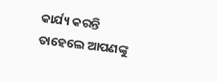କାର୍ଯ୍ୟ କରନ୍ତି ତାହେଲେ ଆପଣଙ୍କୁ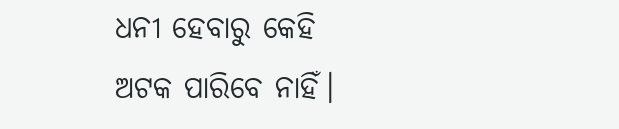ଧନୀ ହେବାରୁ କେହି ଅଟକ ପାରିବେ ନାହିଁ।